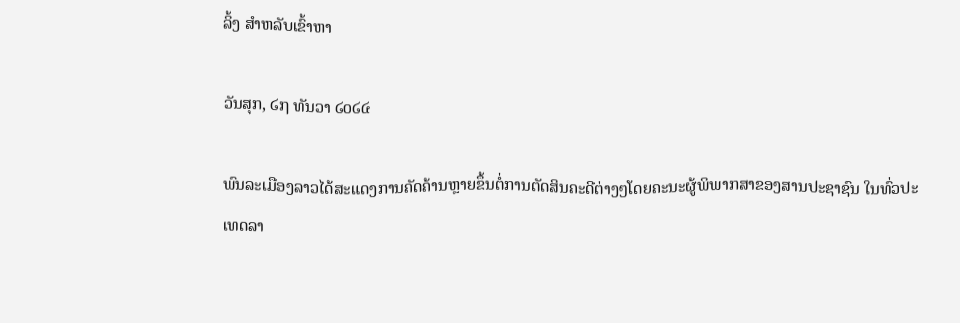ລິ້ງ ສຳຫລັບເຂົ້າຫາ

ວັນສຸກ, ໒໗ ທັນວາ ໒໐໒໔

ພົນລະເມືອງລາວໄດ້ສະແດງການຄັດຄ້ານຫຼາຍຂຶ້ນຕໍ່ການຕັດສິນຄະດີຕ່າງໆໂດຍຄະນະຜູ້ພິພາກສາຂອງສານປະຊາຊົນ ໃນທົ່ວປະເທດລາ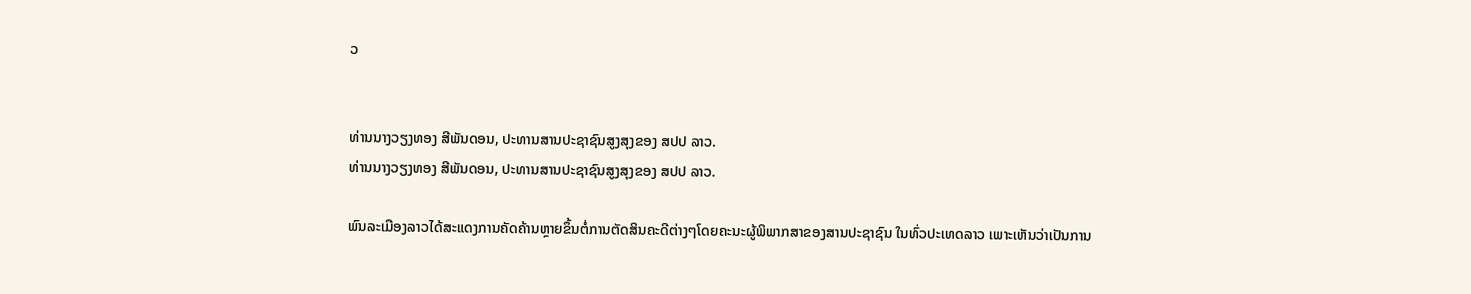ວ


ທ່ານນາງວຽງທອງ ສີພັນດອນ, ປະທານສານປະຊາຊົນສູງສຸງຂອງ ສປປ ລາວ.
ທ່ານນາງວຽງທອງ ສີພັນດອນ, ປະທານສານປະຊາຊົນສູງສຸງຂອງ ສປປ ລາວ.

ພົນລະເມືອງລາວໄດ້ສະແດງການຄັດຄ້ານຫຼາຍຂຶ້ນຕໍ່ການຕັດສິນຄະດີຕ່າງໆໂດຍຄະນະຜູ້ພິພາກສາຂອງສານປະຊາຊົນ ໃນທົ່ວປະເທດລາວ ເພາະເຫັນວ່າເປັນການ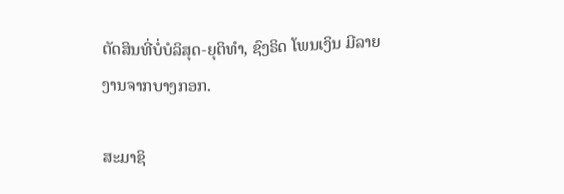ຕັດສິນທີ່ບໍ່ບໍລິສຸດ-ຍຸຕິທໍາ, ຊົງຣິດ ໂພນເງິນ ມີລາຍງານຈາກບາງກອກ.

ສະມາຊິ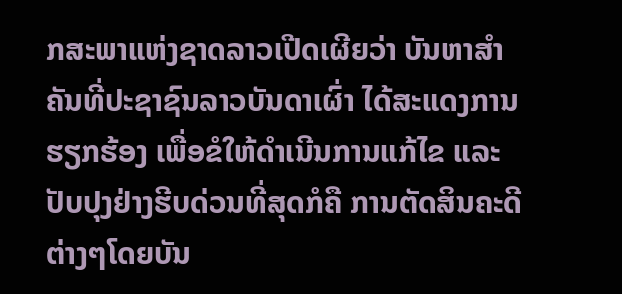ກສະພາແຫ່ງຊາດລາວເປີດເຜີຍວ່າ ບັນຫາສໍາຄັນທີ່ປະຊາຊົນລາວບັນດາເຜົ່າ ໄດ້ສະແດງການຮຽກຮ້ອງ ເພື່ອຂໍໃຫ້ດໍາເນີນການແກ້ໄຂ ແລະປັບປຸງຢ່າງຮີບດ່ວນທີ່ສຸດກໍຄື ການຕັດສິນຄະດີຕ່າງໆໂດຍບັນ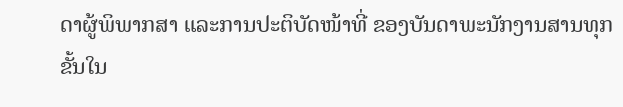ດາຜູ້ພິພາກສາ ແລະການປະຕິບັດໜ້າທີ່ ຂອງບັນດາພະນັກງານສານທຸກຂັ້ນໃນ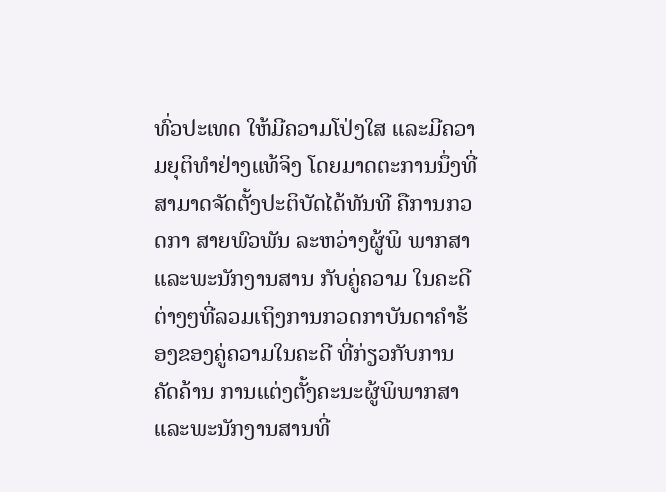ທົ່ວປະເທດ ໃຫ້ມີຄວາມໂປ່ງໃສ ແລະມີຄວາມຍຸຕິທໍາຢ່າງແທ້ຈິງ ໂດຍມາດຕະການນຶ່ງທີ່ສາມາດຈັດຕັ້ງປະຕິບັດໄດ້ທັນທີ ຄືການກວດກາ ສາຍພົວພັນ ລະຫວ່າງຜູ້ພິ ພາກສາ ແລະພະນັກງານສານ ກັບຄູ່ຄວາມ ໃນຄະດີຕ່າງໆທີ່ລວມເຖິງການກວດກາບັນດາຄໍາຮ້ອງຂອງຄູ່ຄວາມໃນຄະດີ ທີ່ກ່ຽວກັບການຄັດຄ້ານ ການແຕ່ງຕັ້ງຄະນະຜູ້ພິພາກສາ ແລະພະນັກງານສານທີ່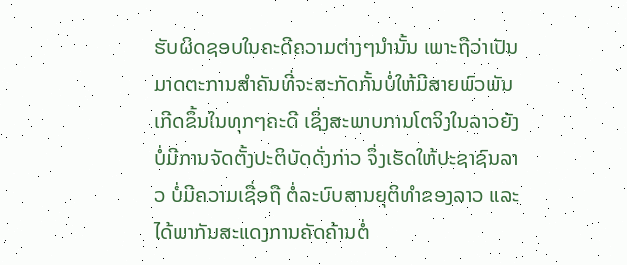ຮັບຜິດຊອບໃນຄະດີຄວາມຕ່າງໆນໍານັ້ນ ເພາະຖືວ່າເປັນມາດຕະການສໍາຄັນທີ່ຈະສະກັດກັ້ນບໍ່ໃຫ້ມີສາຍພົວພັນເກີດຂຶ້ນໃນທຸກໆຄະດີ ເຊິ່ງສະພາບການໂຕຈິງໃນລາວຍັງບໍ່ມີການຈັດຕັ້ງປະຕິບັດດັ່ງກ່າວ ຈຶ່ງເຮັດໃຫ້ປະຊາຊົນລາວ ບໍ່ມີຄວາມເຊື່ອຖື ຕໍ່ລະບົບສານຍຸຕິທໍາຂອງລາວ ແລະໄດ້ພາກັນສະແດງການຄັດຄ້ານຕໍ່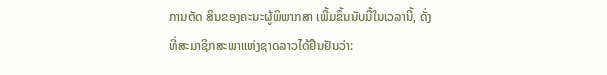ການຕັດ ສິນຂອງຄະນະຜູ້ພິພາກສາ ເພີ້ມຂຶ້ນນັບມື້ໃນເວລານີ້, ດັ່ງທີ່ສະມາຊິກສະພາແຫ່ງຊາດລາວໄດ້ຢືນຢັນວ່າ: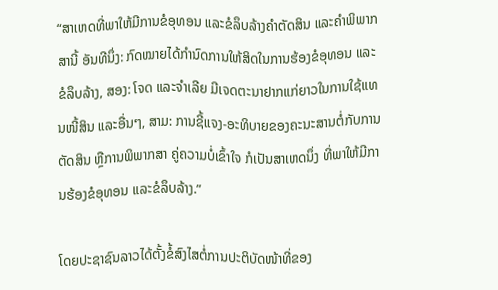“ສາເຫດທີ່ພາໃຫ້ມີການຂໍອຸທອນ ແລະຂໍລຶບລ້າງຄໍາຕັດສິນ ແລະຄໍາພິພາກ ສານີ້ ອັນທີນຶ່ງ: ກົດໝາຍໄດ້ກໍານົດການໃຫ້ສິດໃນການຮ້ອງຂໍອຸທອນ ແລະຂໍລຶບລ້າງ, ສອງ: ໂຈດ ແລະຈໍາເລີຍ ມີເຈດຕະນາຢາກແກ່ຍາວໃນການໃຊ້ແທນໜີ້ສິນ ແລະອື່ນໆ, ສາມ: ການຊີ້ແຈງ-ອະທິບາຍຂອງຄະນະສານຕໍ່ກັບການຕັດສິນ ຫຼືການພິພາກສາ ຄູ່ຄວາມບໍ່ເຂົ້າໃຈ ກໍເປັນສາເຫດນຶ່ງ ທີ່ພາໃຫ້ມີການຮ້ອງຂໍອຸທອນ ແລະຂໍລຶບລ້າງ.”

ໂດຍປະຊາຊົນລາວໄດ້ຕັ້ງຂໍ້ສົງໄສຕໍ່ການປະຕິບັດໜ້າທີ່ຂອງ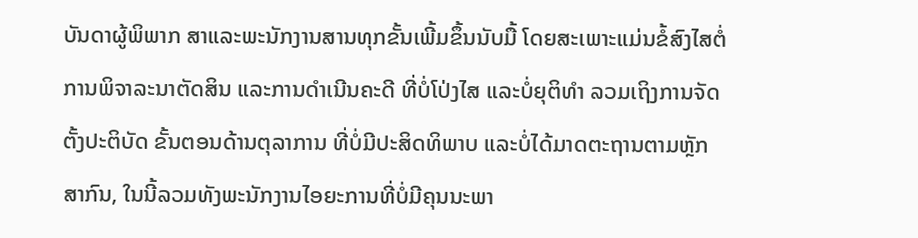ບັນດາຜູ້ພິພາກ ສາແລະພະນັກງານສານທຸກຂັ້ນເພີ້ມຂຶ້ນນັບມື້ ໂດຍສະເພາະແມ່ນຂໍ້ສົງໄສຕໍ່ການພິຈາລະນາຕັດສິນ ແລະການດໍາເນີນຄະດີ ທີ່ບໍ່ໂປ່ງໄສ ແລະບໍ່ຍຸຕິທໍາ ລວມເຖິງການຈັດຕັ້ງປະຕິບັດ ຂັ້ນຕອນດ້ານຕຸລາການ ທີ່ບໍ່ມີປະສິດທິພາບ ແລະບໍ່ໄດ້ມາດຕະຖານຕາມຫຼັກສາກົນ, ໃນນີ້ລວມທັງພະນັກງານໄອຍະການທີ່ບໍ່ມີຄຸນນະພາ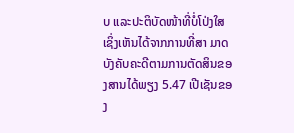ບ ແລະປະຕິບັດໜ້າທີ່ບໍ່ໂປ່ງໃສ ເຊິ່ງເຫັນໄດ້ຈາກການທີ່ສາ ມາດບັງຄັບຄະດີຕາມການຕັດສິນຂອງສານໄດ້ພຽງ 5.47 ເປີເຊັນຂອງ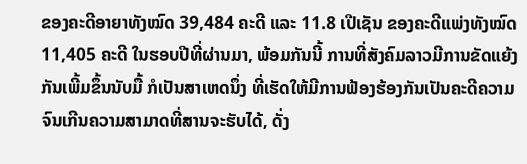ຂອງຄະດີອາຍາທັງໝົດ 39,484 ຄະດີ ແລະ 11.8 ເປີເຊັນ ຂອງຄະດີແພ່ງທັງໝົດ 11,405 ຄະດີ ໃນຮອບປີທີ່ຜ່ານມາ, ພ້ອມກັນນີ້ ການທີ່ສັງຄົມລາວມີການຂັດແຍ້ງກັນເພີ້ມຂຶ້ນນັບມື້ ກໍເປັນສາເຫດນຶ່ງ ທີ່ເຮັດໃຫ້ມີການຟ້ອງຮ້ອງກັນເປັນຄະດີຄວາມຈົນເກີນຄວາມສາມາດທີ່ສານຈະຮັບໄດ້, ດັ່ງ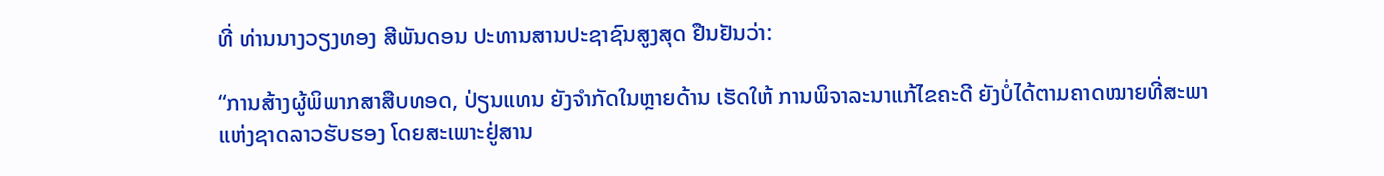ທີ່ ທ່ານນາງວຽງທອງ ສີພັນດອນ ປະທານສານປະຊາຊົນສູງສຸດ ຢືນຢັນວ່າ:

“ການສ້າງຜູ້ພິພາກສາສືບທອດ, ປ່ຽນແທນ ຍັງຈໍາກັດໃນຫຼາຍດ້ານ ເຮັດໃຫ້ ການພິຈາລະນາແກ້ໄຂຄະດີ ຍັງບໍ່ໄດ້ຕາມຄາດໝາຍທີ່ສະພາແຫ່ງຊາດລາວຮັບຮອງ ໂດຍສະເພາະຢູ່ສານ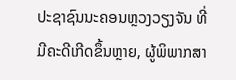ປະຊາຊົນນະຄອນຫຼວງວຽງຈັນ ທີ່ມີຄະດີເກີດຂຶ້ນຫຼາຍ, ຜູ້ພິພາກສາ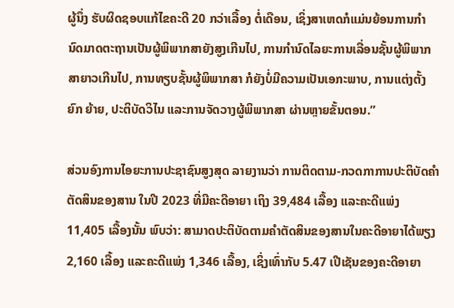ຜູ້ນຶ່ງ ຮັບຜິດຊອບແກ້ໄຂຄະດີ 20 ກວ່າເລື້ອງ ຕໍ່ເດືອນ, ເຊິ່ງສາເຫດກໍແມ່ນຍ້ອນການກໍານົດມາດຕະຖານເປັນຜູ້ພິພາກສາຍັງສູງເກີນໄປ, ການກໍານົດໄລຍະການເລື່ອນຊັ້ນຜູ້ພິພາກສາຍາວເກີນໄປ, ການທຽບຊັ້ນຜູ້ພິພາກສາ ກໍຍັງບໍ່ມີຄວາມເປັນເອກະພາບ, ການແຕ່ງຕັ້ງຍົກ ຍ້າຍ, ປະຕິບັດວິໄນ ແລະການຈັດວາງຜູ້ພິພາກສາ ຜ່ານຫຼາຍຂັ້ນຕອນ.”

ສ່ວນອົງການໄອຍະການປະຊາຊົນສູງສຸດ ລາຍງານວ່າ ການຕິດຕາມ-ກວດກາການປະຕິບັດຄໍາຕັດສິນຂອງສານ ໃນປີ 2023 ທີ່ມີຄະດີອາຍາ ເຖິງ 39,484 ເລື້ອງ ແລະຄະດີແພ່ງ 11,405 ເລື້ອງນັ້ນ ພົບວ່າ: ສາມາດປະຕິບັດຕາມຄໍາຕັດສິນຂອງສານໃນຄະດີອາຍາໄດ້ພຽງ 2,160 ເລື້ອງ ແລະຄະດີແພ່ງ 1,346 ເລື້ອງ, ເຊິ່ງເທົ່າກັບ 5.47 ເປີເຊັນຂອງຄະດີອາຍາ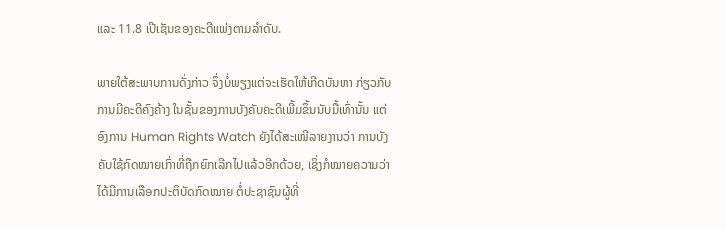ແລະ 11.8 ເປີເຊັນຂອງຄະດີແພ່ງຕາມລໍາດັບ.

ພາຍໃຕ້ສະພາບການດັ່ງກ່າວ ຈຶ່ງບໍ່ພຽງແຕ່ຈະເຮັດໃຫ້ເກີດບັນຫາ ກ່ຽວກັບການມີຄະດີຄົງຄ້າງ ໃນຊັ້ນຂອງການບັງຄັບຄະດີເພີ້ມຂຶ້ນນັບມື້ເທົ່ານັ້ນ ແຕ່ອົງການ Human Rights Watch ຍັງໄດ້ສະເໜີລາຍງານວ່າ ການບັງຄັບໃຊ້ກົດໝາຍເກົ່າທີ່ຖືກຍົກເລີກໄປແລ້ວອີກດ້ວຍ, ເຊິ່ງກໍໝາຍຄວາມວ່າ ໄດ້ມີການເລືອກປະຕິບັດກົດໝາຍ ຕໍ່ປະຊາຊົນຜູ້ທີ່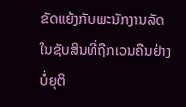ຂັດແຍ້ງກັບພະນັກງານລັດໃນຊັບສິນທີ່ຖືກເວນຄືນຢ່າງບໍ່ຍຸຕິ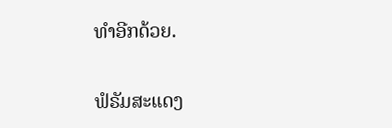ທໍາອີກດ້ວຍ.

ຟໍຣັມສະແດງ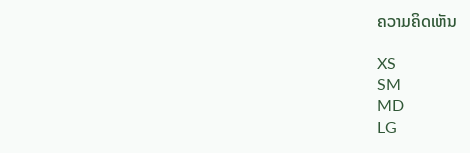ຄວາມຄິດເຫັນ

XS
SM
MD
LG